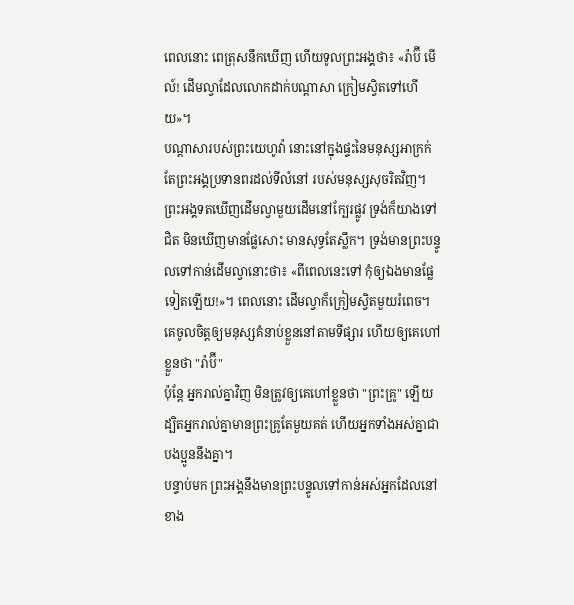ពេលនោះ ពេត្រុសនឹកឃើញ ហើយទូលព្រះអង្គថា៖ «រ៉ាប៊ី មើល៍! ដើមល្វាដែលលោកដាក់បណ្តាសា ក្រៀមស្វិតទៅហើយ»។
បណ្ដាសារបស់ព្រះយេហូវ៉ា នោះនៅក្នុងផ្ទះនៃមនុស្សអាក្រក់ តែព្រះអង្គប្រទានពរដល់ទីលំនៅ របស់មនុស្សសុចរិតវិញ។
ព្រះអង្គទតឃើញដើមល្វាមួយដើមនៅក្បែរផ្លូវ ទ្រង់ក៏យាងទៅជិត មិនឃើញមានផ្លែសោះ មានសុទ្ធតែស្លឹក។ ទ្រង់មានព្រះបន្ទូលទៅកាន់ដើមល្វានោះថា៖ «ពីពេលនេះទៅ កុំឲ្យឯងមានផ្លែទៀតឡើយ!»។ ពេលនោះ ដើមល្វាក៏ក្រៀមស្វិតមួយរំពេច។
គេចូលចិត្តឲ្យមនុស្សគំនាប់ខ្លួននៅតាមទីផ្សារ ហើយឲ្យគេហៅខ្លួនថា "រ៉ាប៊ី"
ប៉ុន្តែ អ្នករាល់គ្នាវិញ មិនត្រូវឲ្យគេហៅខ្លួនថា "ព្រះគ្រូ" ឡើយ ដ្បិតអ្នករាល់គ្នាមានព្រះគ្រូតែមួយគត់ ហើយអ្នកទាំងអស់គ្នាជាបងប្អូននឹងគ្នា។
បន្ទាប់មក ព្រះអង្គនឹងមានព្រះបន្ទូលទៅកាន់អស់អ្នកដែលនៅខាង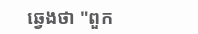ឆ្វេងថា "ពួក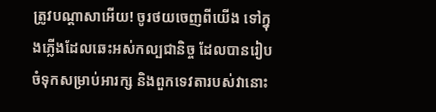ត្រូវបណ្តាសាអើយ! ចូរថយចេញពីយើង ទៅក្នុងភ្លើងដែលឆេះអស់កល្បជានិច្ច ដែលបានរៀបចំទុកសម្រាប់អារក្ស និងពួកទេវតារបស់វានោះ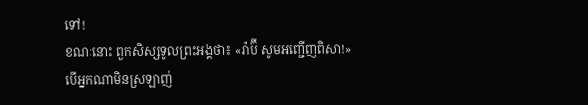ទៅ!
ខណៈនោះ ពួកសិស្សទូលព្រះអង្គថា៖ «រ៉ាប៊ី សូមអញ្ជើញពិសា!»
បើអ្នកណាមិនស្រឡាញ់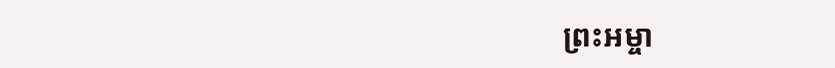ព្រះអម្ចា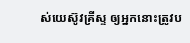ស់យេស៊ូវគ្រីស្ទ ឲ្យអ្នកនោះត្រូវប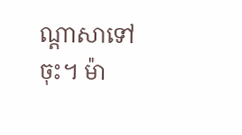ណ្តាសាទៅចុះ។ ម៉ា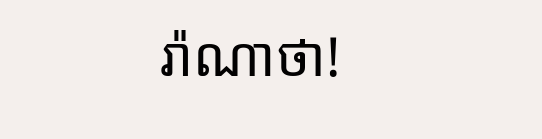រ៉ាណាថា!